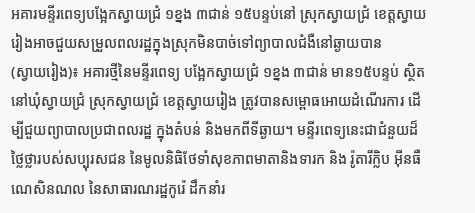អគារមន្ទីរពេទ្យបង្អែកស្វាយជ្រំ ១ខ្នង ៣ជាន់ ១៥បន្ទប់នៅ ស្រុកស្វាយជ្រំ ខេត្តស្វាយរៀងអាចជួយសម្រួលពលរដ្ឋក្នុងស្រុកមិនបាច់ទៅព្យាបាលជំងឺនៅឆ្ងាយបាន
(ស្វាយរៀង)៖ អគារថ្មីនៃមន្ទីរពេទ្យ បង្អែកស្វាយជ្រំ ១ខ្នង ៣ជាន់ មាន១៥បន្ទប់ ស្ថិតនៅឃុំស្វាយជ្រំ ស្រុកស្វាយជ្រំ ខេត្តស្វាយរៀង ត្រូវបានសម្ពោធអោយដំណើរការ ដើម្បីជួយព្យាបាលប្រជាពលរដ្ឋ ក្នុងតំបន់ និងមកពីទីឆ្ងាយ។ មន្ទីរពេទ្យនេះជាជំនួយដ៏ថ្លៃថ្លារបស់សប្បុរសជន នៃមូលនិធិថែទាំសុខភាពមាតានិងទារក និង រ៉ូតារីក្លិប អ៊ីនធឺណេសិនណល នៃសាធារណរដ្ឋកូរ៉េ ដឹកនាំរ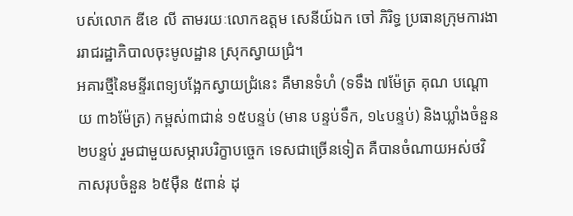បស់លោក ឌីខេ លី តាមរយៈលោកឧត្តម សេនីយ៍ឯក ចៅ ភិរិទ្ធ ប្រធានក្រុមការងាររាជរដ្ឋាភិបាលចុះមូលដ្ឋាន ស្រុកស្វាយជ្រំ។
អគារថ្មីនៃមន្ទីរពេទ្យបង្អែកស្វាយជ្រំនេះ គឺមានទំហំ (ទទឹង ៧ម៉ែត្រ គុណ បណ្តោយ ៣៦ម៉ែត្រ) កម្ពស់៣ជាន់ ១៥បន្ទប់ (មាន បន្ទប់ទឹក, ១៤បន្ទប់) និងឃ្លាំងចំនួន ២បន្ទប់ រួមជាមួយសម្ភារបរិក្ខាបច្ចេក ទេសជាច្រើនទៀត គឺបានចំណាយអស់ថវិកាសរុបចំនួន ៦៥ម៉ឺន ៥ពាន់ ដុ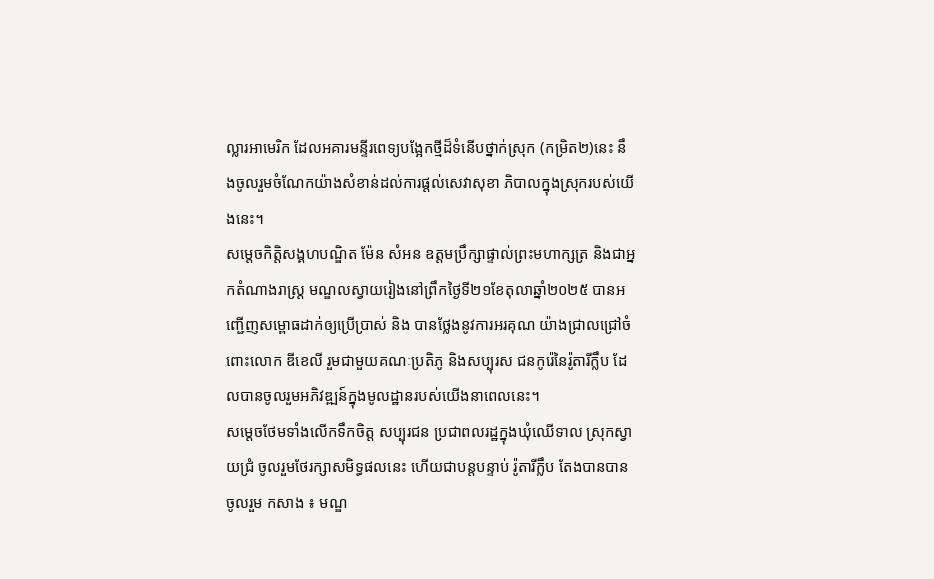ល្លារអាមេរិក ដែលអគារមន្ទីរពេទ្យបង្អែកថ្មីដ៏ទំនើបថ្នាក់ស្រុក (កម្រិត២)នេះ នឹងចូលរួមចំណែកយ៉ាងសំខាន់ដល់ការផ្តល់សេវាសុខា ភិបាលក្នុងស្រុករបស់យើងនេះ។
សម្តេចកិត្តិសង្គហបណ្ឌិត ម៉ែន សំអន ឧត្តមប្រឹក្សាផ្ទាល់ព្រះមហាក្សត្រ និងជាអ្នកតំណាងរាស្ត្រ មណ្ឌលស្វាយរៀងនៅព្រឹកថ្ងៃទី២១ខែតុលាឆ្នាំ២០២៥ បានអញ្ជើញសម្ពោធដាក់ឲ្យប្រើប្រាស់ និង បានថ្លែងនូវការអរគុណ យ៉ាងជ្រាលជ្រៅចំពោះលោក ឌីខេលី រួមជាមួយគណៈប្រតិភូ និងសប្បុរស ជនកូរ៉េនៃរ៉ូតារីក្លឹប ដែលបានចូលរួមអភិវឌ្ឍន៍ក្នុងមូលដ្ឋានរបស់យើងនាពេលនេះ។
សម្តេចថែមទាំងលើកទឹកចិត្ត សប្បុរជន ប្រជាពលរដ្ឋក្នុងឃុំឈើទាល ស្រុកស្វាយជ្រំ ចូលរួមថែរក្សាសមិទ្ធផលនេះ ហើយជាបន្តបន្ទាប់ រ៉ូតារីក្លឹប តែងបានបានចូលរួម កសាង ៖ មណ្ឌ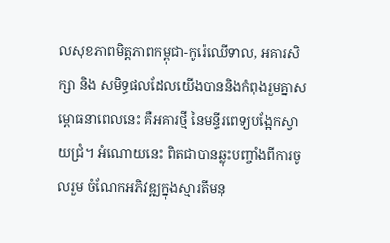លសុខភាពមិត្តភាពកម្ពុជា-កូរ៉េឈើទាល, អគារសិក្សា និង សមិទ្ធផលដែលយើងបាននិងកំពុងរួមគ្នាសម្ពោធនាពេលនេះ គឺអគារថ្មី នៃមន្ទីរពេទ្យបង្អែកស្វាយជ្រំ។ អំណោយនេះ ពិតជាបានឆ្លុះបញ្ចាំងពីការចូលរួម ចំណែកអភិវឌ្ឍក្នុងស្មារតីមនុ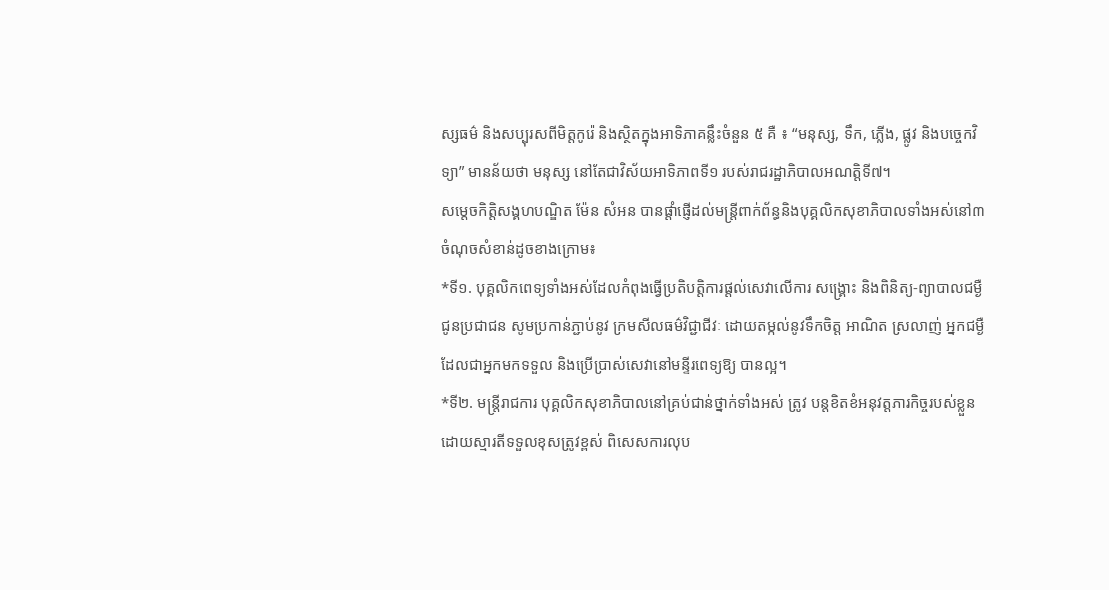ស្សធម៌ និងសប្បុរសពីមិត្តកូរ៉េ និងស្ថិតក្នុងអាទិភាគន្លឹះចំនួន ៥ គឺ ៖ “មនុស្ស, ទឹក, ភ្លើង, ផ្លូវ និងបច្ចេកវិទ្យា” មានន័យថា មនុស្ស នៅតែជាវិស័យអាទិភាពទី១ របស់រាជរដ្ឋាភិបាលអណត្តិទី៧។
សម្តេចកិត្តិសង្គហបណ្ឌិត ម៉ែន សំអន បានផ្ដាំផ្ញើដល់មន្ត្រីពាក់ព័ន្ធនិងបុគ្គលិកសុខាភិបាលទាំងអស់នៅ៣ចំណុចសំខាន់ដូចខាងក្រោម៖
*ទី១. បុគ្គលិកពេទ្យទាំងអស់ដែលកំពុងធ្វើប្រតិបត្តិការផ្តល់សេវាលើការ សង្គ្រោះ និងពិនិត្យ-ព្យាបាលជម្ងឺជូនប្រជាជន សូមប្រកាន់ភ្ជាប់នូវ ក្រមសីលធម៌វិជ្ជាជីវៈ ដោយតម្កល់នូវទឹកចិត្ត អាណិត ស្រលាញ់ អ្នកជម្ងឺ ដែលជាអ្នកមកទទួល និងប្រើប្រាស់សេវានៅមន្ទីរពេទ្យឱ្យ បានល្អ។
*ទី២. មន្ត្រីរាជការ បុគ្គលិកសុខាភិបាលនៅគ្រប់ជាន់ថ្នាក់ទាំងអស់ ត្រូវ បន្តខិតខំអនុវត្តភារកិច្ចរបស់ខ្លួន ដោយស្មារតីទទួលខុសត្រូវខ្ពស់ ពិសេសការលុប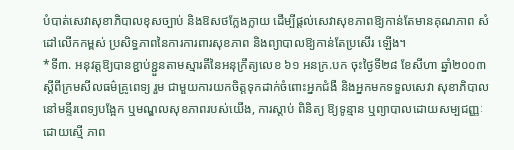បំបាត់សេវាសុខាភិបាលខុសច្បាប់ និងឱសថក្លែងក្លាយ ដើម្បីផ្តល់សេវាសុខភាពឱ្យកាន់តែមានគុណភាព សំដៅលើកកម្ពស់ ប្រសិទ្ធភាពនៃការការពារសុខភាព និងព្យាបាលឱ្យកាន់តែប្រសើរ ឡើង។
*ទី៣. អនុវត្តឱ្យបានខ្ជាប់ខ្ជួនតាមស្មារតីនៃអនុក្រឹត្យលេខ ៦១ អនក្រ.បក ចុះថ្ងៃទី២៨ ខែសីហា ឆ្នាំ២០០៣ ស្តីពីក្រមសីលធម៌គ្រូពេទ្យ រួម ជាមួយការយកចិត្តទុកដាក់ចំពោះអ្នកជំងឺ និងអ្នកមកទទួលសេវា សុខាភិបាលនៅមន្ទីរពេទ្យបង្អែក ឬមណ្ឌលសុខភាពរបស់យើង, ការស្តាប់ ពិនិត្យ ឱ្យទូន្មាន ឬព្យាបាលដោយសម្បជញ្ញៈ ដោយស្មើ ភាព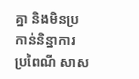គ្នា និងមិនប្រកាន់និន្នាការ ប្រពៃណី សាស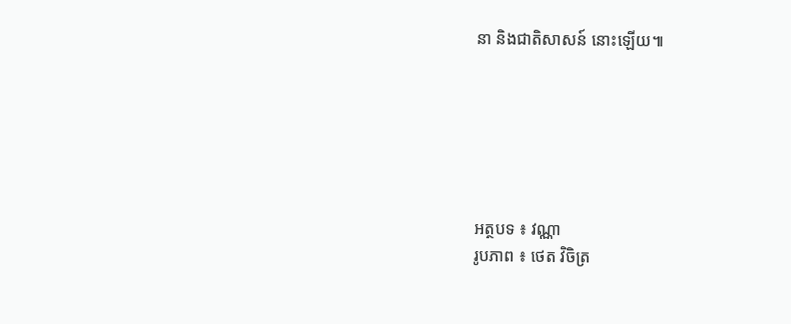នា និងជាតិសាសន៍ នោះឡើយ៕






អត្ថបទ ៖ វណ្ណា
រូបភាព ៖ ថេត វិចិត្រ